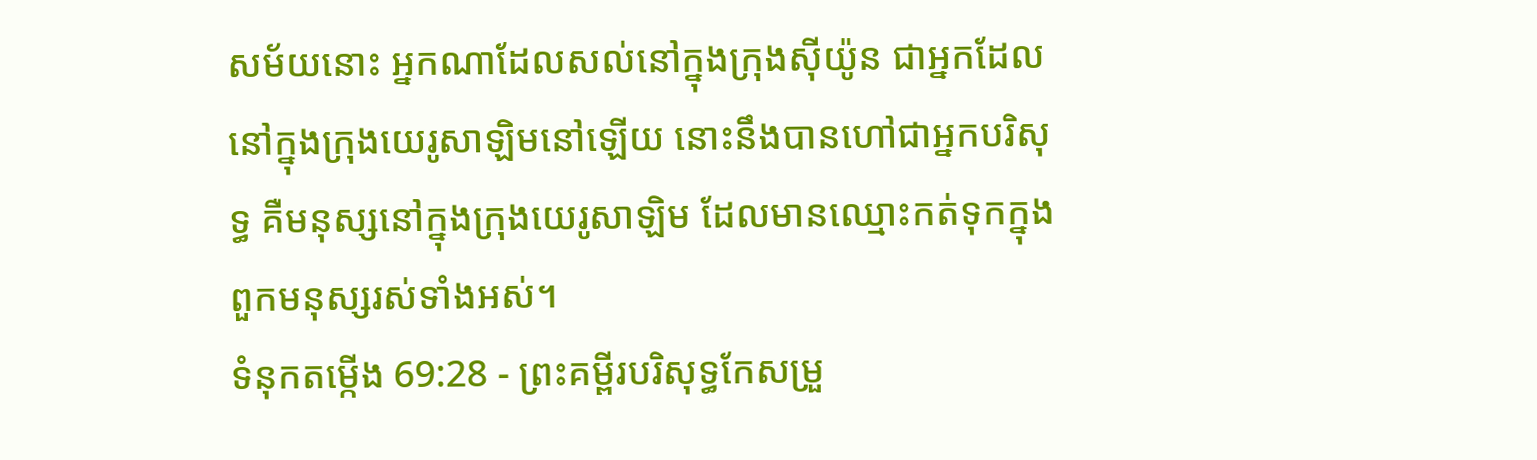សម័យនោះ អ្នកណាដែលសល់នៅក្នុងក្រុងស៊ីយ៉ូន ជាអ្នកដែលនៅក្នុងក្រុងយេរូសាឡិមនៅឡើយ នោះនឹងបានហៅជាអ្នកបរិសុទ្ធ គឺមនុស្សនៅក្នុងក្រុងយេរូសាឡិម ដែលមានឈ្មោះកត់ទុកក្នុងពួកមនុស្សរស់ទាំងអស់។
ទំនុកតម្កើង 69:28 - ព្រះគម្ពីរបរិសុទ្ធកែសម្រួ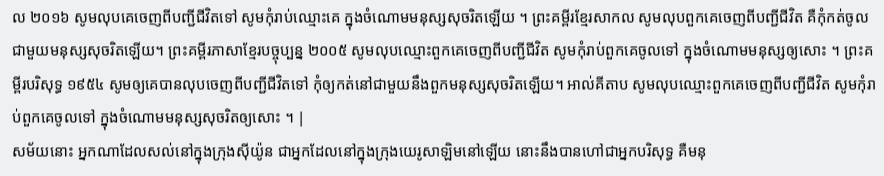ល ២០១៦ សូមលុបគេចេញពីបញ្ជីជីវិតទៅ សូមកុំរាប់ឈ្មោះគេ ក្នុងចំណោមមនុស្សសុចរិតឡើយ ។ ព្រះគម្ពីរខ្មែរសាកល សូមលុបពួកគេចេញពីបញ្ជីជីវិត គឺកុំកត់ចូលជាមួយមនុស្សសុចរិតឡើយ។ ព្រះគម្ពីរភាសាខ្មែរបច្ចុប្បន្ន ២០០៥ សូមលុបឈ្មោះពួកគេចេញពីបញ្ជីជីវិត សូមកុំរាប់ពួកគេចូលទៅ ក្នុងចំណោមមនុស្សឲ្យសោះ ។ ព្រះគម្ពីរបរិសុទ្ធ ១៩៥៤ សូមឲ្យគេបានលុបចេញពីបញ្ជីជីវិតទៅ កុំឲ្យកត់នៅជាមួយនឹងពួកមនុស្សសុចរិតឡើយ។ អាល់គីតាប សូមលុបឈ្មោះពួកគេចេញពីបញ្ជីជីវិត សូមកុំរាប់ពួកគេចូលទៅ ក្នុងចំណោមមនុស្សសុចរិតឲ្យសោះ ។ |
សម័យនោះ អ្នកណាដែលសល់នៅក្នុងក្រុងស៊ីយ៉ូន ជាអ្នកដែលនៅក្នុងក្រុងយេរូសាឡិមនៅឡើយ នោះនឹងបានហៅជាអ្នកបរិសុទ្ធ គឺមនុ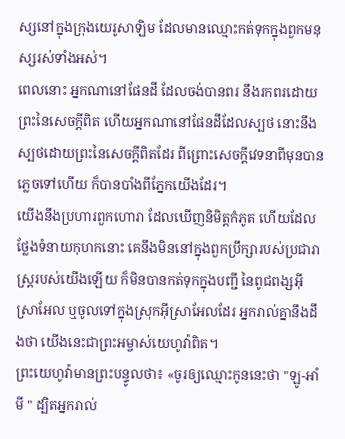ស្សនៅក្នុងក្រុងយេរូសាឡិម ដែលមានឈ្មោះកត់ទុកក្នុងពួកមនុស្សរស់ទាំងអស់។
ពេលនោះ អ្នកណានៅផែនដី ដែលចង់បានពរ នឹងរកពរដោយព្រះនៃសេចក្ដីពិត ហើយអ្នកណានៅផែនដីដែលស្បថ នោះនឹងស្បថដោយព្រះនៃសេចក្ដីពិតដែរ ពីព្រោះសេចក្ដីវេទនាពីមុនបានភ្លេចទៅហើយ ក៏បានបាំងពីភ្នែកយើងដែរ។
យើងនឹងប្រហារពួកហោរា ដែលឃើញនិមិត្តកំភូត ហើយដែលថ្លែងទំនាយកុហកនោះ គេនឹងមិននៅក្នុងពួកប្រឹក្សារបស់ប្រជារាស្ត្ររបស់យើងឡើយ ក៏មិនបានកត់ទុកក្នុងបញ្ជី នៃពូជពង្សអ៊ីស្រាអែល ឬចូលទៅក្នុងស្រុកអ៊ីស្រាអែលដែរ អ្នករាល់គ្នានឹងដឹងថា យើងនេះជាព្រះអម្ចាស់យេហូវ៉ាពិត។
ព្រះយេហូវ៉ាមានព្រះបន្ទូលថា៖ «ចូរឲ្យឈ្មោះកូននេះថា "ឡូ-អាំមី " ដ្បិតអ្នករាល់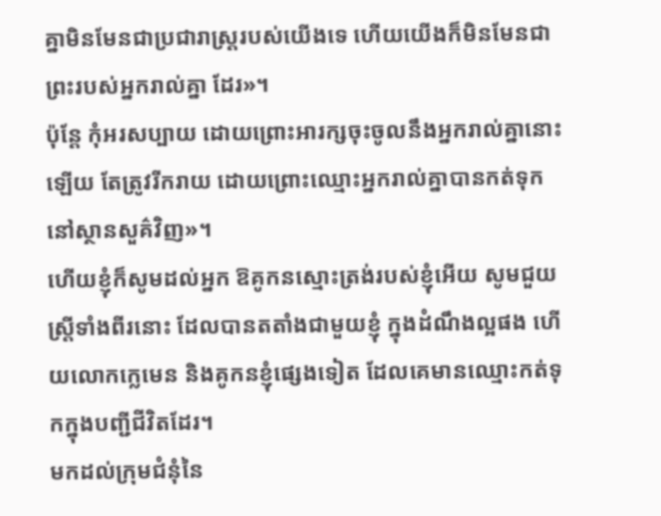គ្នាមិនមែនជាប្រជារាស្ត្ររបស់យើងទេ ហើយយើងក៏មិនមែនជាព្រះរបស់អ្នករាល់គ្នា ដែរ»។
ប៉ុន្តែ កុំអរសប្បាយ ដោយព្រោះអារក្សចុះចូលនឹងអ្នករាល់គ្នានោះឡើយ តែត្រូវរីករាយ ដោយព្រោះឈ្មោះអ្នករាល់គ្នាបានកត់ទុកនៅស្ថានសួគ៌វិញ»។
ហើយខ្ញុំក៏សូមដល់អ្នក ឱគូកនស្មោះត្រង់របស់ខ្ញុំអើយ សូមជួយស្ត្រីទាំងពីរនោះ ដែលបានតតាំងជាមួយខ្ញុំ ក្នុងដំណឹងល្អផង ហើយលោកក្លេមេន និងគូកនខ្ញុំផ្សេងទៀត ដែលគេមានឈ្មោះកត់ទុកក្នុងបញ្ជីជីវិតដែរ។
មកដល់ក្រុមជំនុំនៃ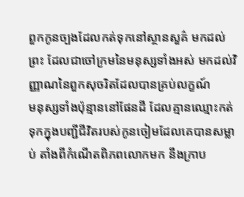ពួកកូនច្បងដែលកត់ទុកនៅស្ថានសួគ៌ មកដល់ព្រះ ដែលជាចៅក្រមនៃមនុស្សទាំងអស់ មកដល់វិញ្ញាណនៃពួកសុចរិតដែលបានគ្រប់លក្ខណ៍
មនុស្សទាំងប៉ុន្មាននៅផែនដី ដែលគ្មានឈ្មោះកត់ទុកក្នុងបញ្ជីជីវិតរបស់កូនចៀមដែលគេបានសម្លាប់ តាំងពីកំណើតពិភពលោកមក នឹងក្រាប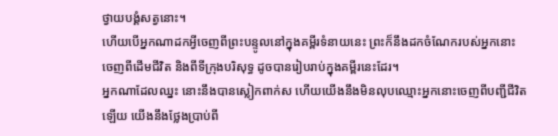ថ្វាយបង្គំសត្វនោះ។
ហើយបើអ្នកណាដកអ្វីចេញពីព្រះបន្ទូលនៅក្នុងគម្ពីរទំនាយនេះ ព្រះក៏នឹងដកចំណែករបស់អ្នកនោះ ចេញពីដើមជីវិត និងពីទីក្រុងបរិសុទ្ធ ដូចបានរៀបរាប់ក្នុងគម្ពីរនេះដែរ។
អ្នកណាដែលឈ្នះ នោះនឹងបានស្លៀកពាក់ស ហើយយើងនឹងមិនលុបឈ្មោះអ្នកនោះចេញពីបញ្ជីជីវិតឡើយ យើងនឹងថ្លែងប្រាប់ពី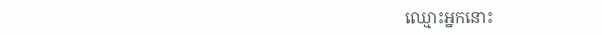ឈ្មោះអ្នកនោះ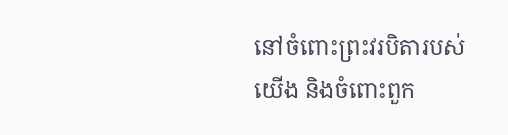នៅចំពោះព្រះវរបិតារបស់យើង និងចំពោះពួក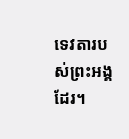ទេវតារបស់ព្រះអង្គដែរ។